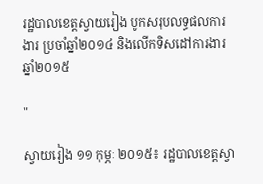រដ្ឋបាលខេត្តស្វាយរៀង បូកសរុបលទ្ធផលការងារ ប្រចាំឆ្នាំ២០១៤ និងលើកទិសដៅការងារ ឆ្នាំ២០១៥

"

ស្វាយរៀង ១១ កុម្ភៈ ២០១៥៖ រដ្ឋបាលខេត្តស្វា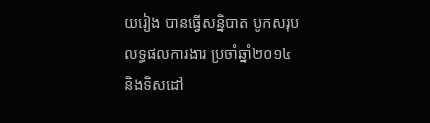យរៀង បានធ្វើសន្និបាត បូកសរុបលទ្ធផលការងារ ប្រចាំឆ្នាំ២០១៤ និងទិសដៅ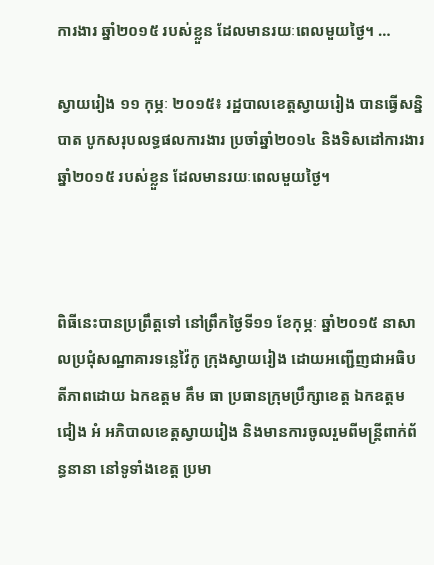ការងារ ឆ្នាំ២០១៥ របស់ខ្លួន ដែលមានរយៈពេលមួយថ្ងៃ។ …

ស្វាយរៀង ១១ កុម្ភៈ ២០១៥៖ រដ្ឋបាលខេត្តស្វាយរៀង បានធ្វើសន្និបាត បូកសរុបលទ្ធផលការងារ ប្រចាំឆ្នាំ២០១៤ និងទិសដៅការងារ ឆ្នាំ២០១៥ របស់ខ្លួន ដែលមានរយៈពេលមួយថ្ងៃ។



ពិធីនេះបានប្រព្រឹត្តទៅ នៅព្រឹកថ្ងៃទី១១ ខែកុម្ភៈ ឆ្នាំ២០១៥ នាសាលប្រជុំសណ្ឋាគារទន្លេវ៉ៃកូ ក្រុងស្វាយរៀង ដោយអញ្ជើញជាអធិបតីភាពដោយ ឯកឧត្តម គឹម ធា ប្រធានក្រុមប្រឹក្សាខេត្ត ឯកឧត្តម ជៀង អំ អភិបាលខេត្តស្វាយរៀង និងមានការចូលរួមពីមន្ត្រីពាក់ព័ន្ធនានា នៅទូទាំងខេត្ត ប្រមា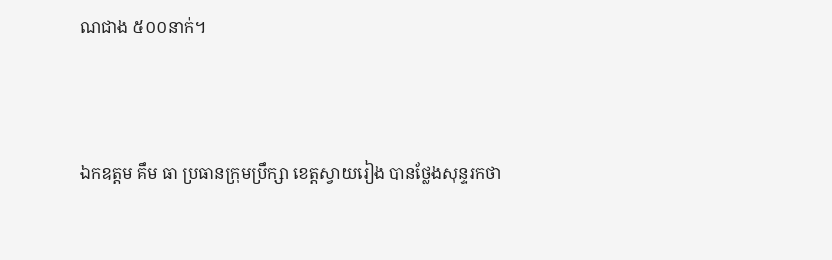ណជាង ៥០០នាក់។



ឯកឧត្តម គឹម ធា ប្រធានក្រុមប្រឹក្សា ខេត្តស្វាយរៀង បានថ្លែងសុន្ទរកថា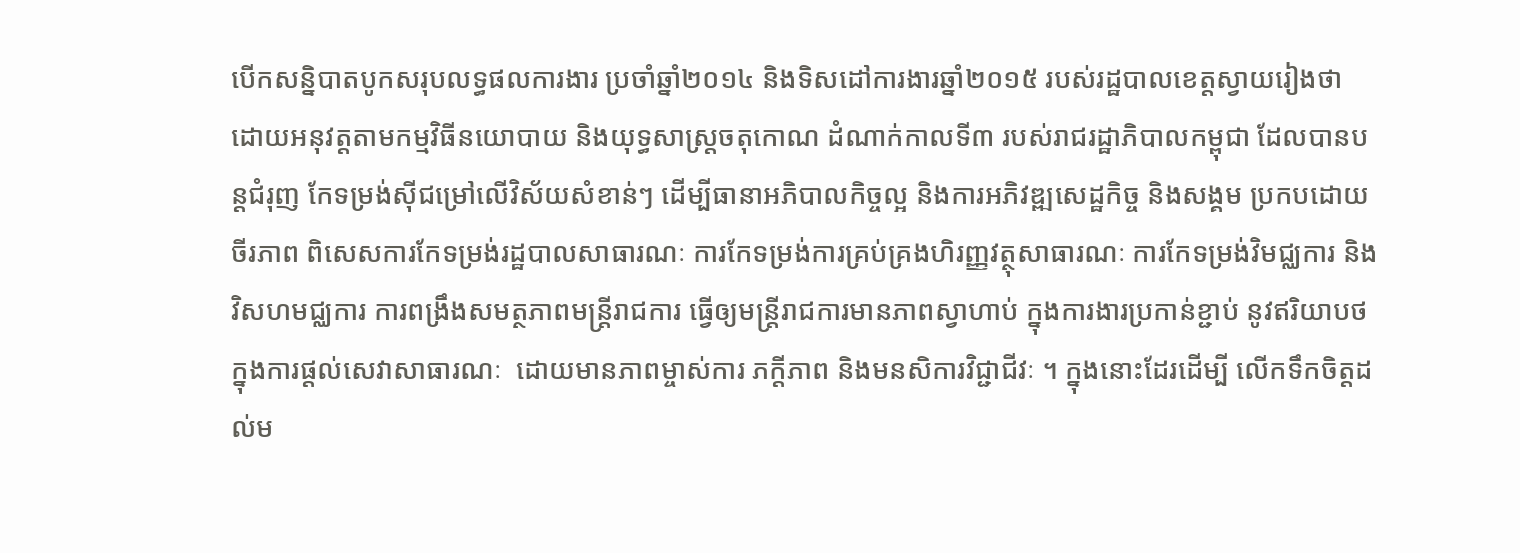បើកសន្និបាតបូកសរុបលទ្ធផលការងារ ប្រចាំឆ្នាំ២០១៤ និងទិសដៅការងារឆ្នាំ២០១៥ របស់រដ្ឋបាលខេត្តស្វាយរៀងថា ដោយអនុវត្តតាមកម្មវិធីនយោបាយ និងយុទ្ធសាស្ត្រចតុកោណ ដំណាក់កាលទី៣ របស់រាជរដ្ឋាភិបាលកម្ពុជា ដែលបានបន្តជំរុញ កែទម្រង់ស៊ីជម្រៅលើវិស័យសំខាន់ៗ ដើម្បីធានាអភិបាលកិច្ចល្អ និងការអភិវឌ្ឍសេដ្ឋកិច្ច និងសង្គម ប្រកបដោយចីរភាព ពិសេសការកែទម្រង់រដ្ឋបាលសាធារណៈ ការកែទម្រង់ការគ្រប់គ្រងហិរញ្ញវត្ថុសាធារណៈ ការកែទម្រង់វិមជ្ឈការ និងវិសហមជ្ឈការ ការពង្រឹងសមត្ថភាពមន្ត្រីរាជការ ធ្វើឲ្យមន្ត្រីរាជការមានភាពស្វាហាប់ ក្នុងការងារប្រកាន់ខ្ជាប់ នូវឥរិយាបថ ក្នុងការផ្តល់សេវាសាធារណៈ  ដោយមានភាពម្ចាស់ការ ភក្តីភាព និងមនសិការវិជ្ជាជីវៈ ។ ក្នុងនោះដែរដើម្បី លើកទឹកចិត្តដល់ម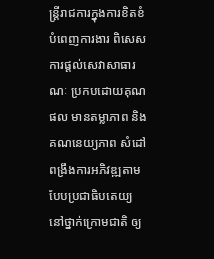ន្រ្តីរាជការក្នុងការខិតខំបំពេញការងារ ពិសេសការផ្តល់សេវាសាធារណៈ ប្រកបដោយគុណផល មានតម្លាភាព និងគណនេយ្យភាព សំដៅពង្រឹងការអភិវឌ្ឍតាមបែបប្រជាធិបតេយ្យ នៅថ្នាក់ក្រោមជាតិ ឲ្យ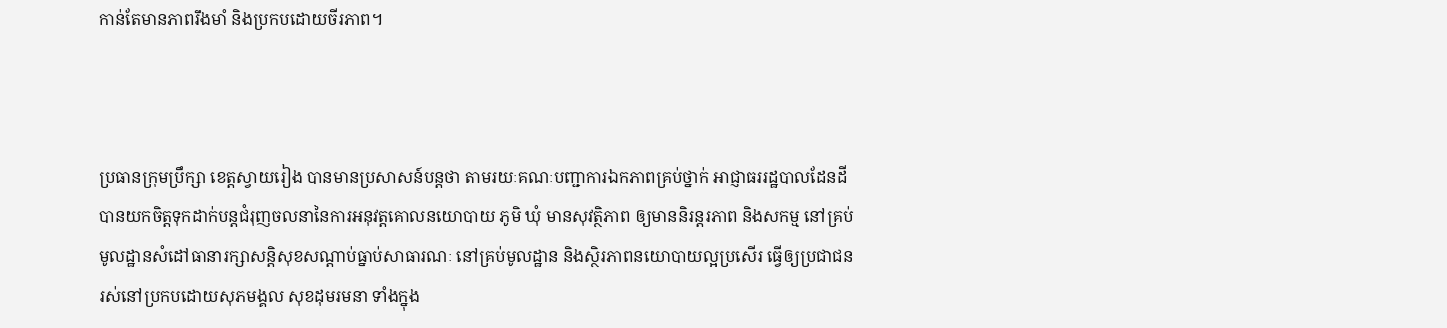កាន់តែមានភាពរឹងមាំ និងប្រកបដោយចីរភាព។



ប្រធានក្រុមប្រឹក្សា ខេត្តស្វាយរៀង បានមានប្រសាសន៍បន្តថា តាមរយៈគណៈបញ្ជាការឯកភាពគ្រប់ថ្នាក់ អាជ្ញាធររដ្ឋបាលដែនដី បានយកចិត្តទុកដាក់បន្តជំរុញចលនានៃការអនុវត្តគោលនយោបាយ ភូមិ ឃុំ មានសុវត្ថិភាព ឲ្យមាននិរន្តរភាព និងសកម្ម នៅគ្រប់មូលដ្ឋានសំដៅធានារក្សាសន្តិសុខសណ្តាប់ធ្នាប់សាធារណៈ នៅគ្រប់មូលដ្ឋាន និងស្ថិរភាពនយោបាយល្អប្រសើរ ធ្វើឲ្យប្រជាជនរស់នៅប្រកបដោយសុភមង្គល សុខដុមរមនា ទាំងក្នុង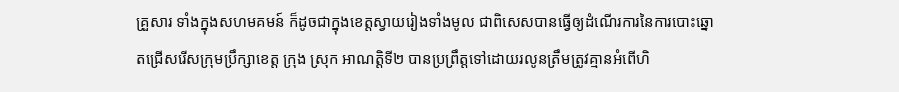គ្រួសារ ទាំងក្នុងសហមគមន៍ ក៏ដូចជាក្នុងខេត្តស្វាយរៀងទាំងមូល ជាពិសេសបានធ្វើឲ្យដំណើរការនៃការបោះឆ្នោតជ្រើសរើសក្រុមប្រឹក្សាខេត្ត ក្រុង ស្រុក អាណត្តិទី២ បានប្រព្រឹត្តទៅដោយរលូនត្រឹមត្រូវគ្មានអំពើហិ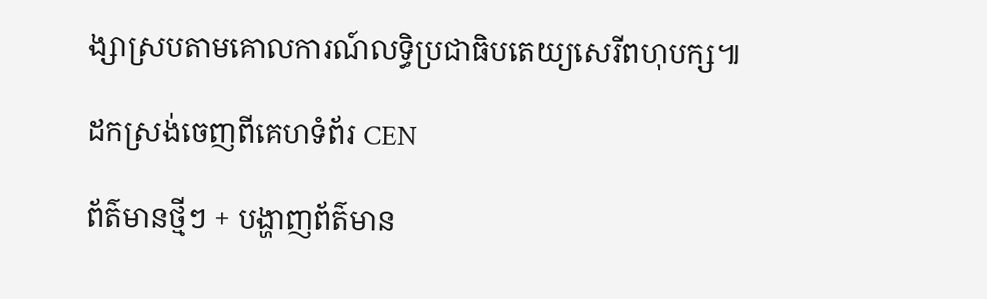ង្សាស្របតាមគោលការណ៍លទ្ធិប្រជាធិបតេយ្យសេរីពហុបក្ស៕

ដកស្រង់ចេញពីគេហទំព័រ CEN

ព័ត៌មានថ្មីៗ + បង្ហាញព័ត៌មាន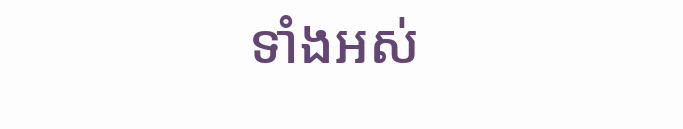ទាំងអស់